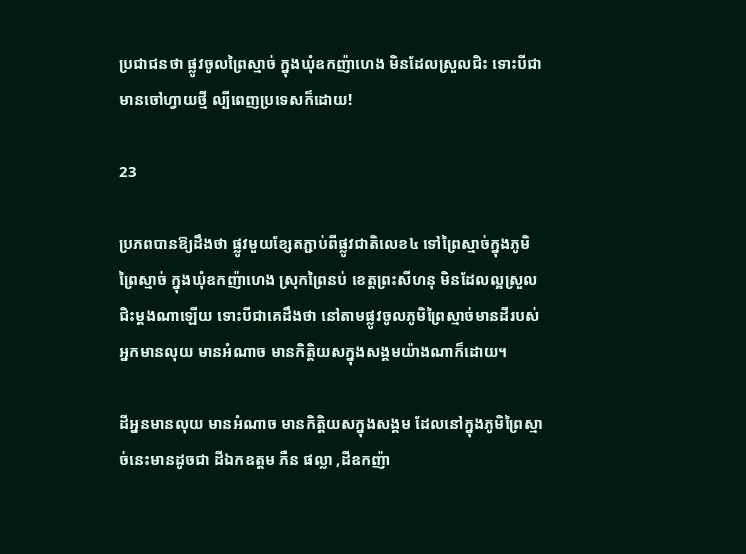ប្រជាជនថា ផ្លូវចូលព្រៃស្មាច់ ក្នុងឃុំឧកញ៉ាហេង មិនដែលស្រួលជិះ ទោះបីជាមានចៅហ្វាយថ្មី ល្បីពេញប្រទេសក៏ដោយ!

23

ប្រភពបានឱ្យដឹងថា ផ្លូវមួយខ្សែតភ្ជាប់ពីផ្លូវជាតិលេខ៤ ទៅព្រៃស្មាច់ក្នុងភូមិព្រៃស្មាច់ ក្នុងឃុំឧកញ៉ាហេង ស្រុកព្រៃនប់ ខេត្តព្រះសីហនុ មិនដែលល្អស្រួលជិះម្ដងណាឡើយ ទោះបីជាគេដឹងថា នៅតាមផ្លូវចូលភូមិព្រៃស្មាច់មានដីរបស់អ្នកមានលុយ មានអំណាច មានកិត្តិយសក្នុងសង្គមយ៉ាងណាក៏ដោយ។

ដីអ្ននមានលុយ មានអំណាច មានកិត្តិយសក្នុងសង្គម ដែលនៅក្នុងភូមិព្រៃស្មាច់នេះមានដូចជា ដីឯកឧត្តម ភឺន ផល្លា ,ដីឧកញ៉ា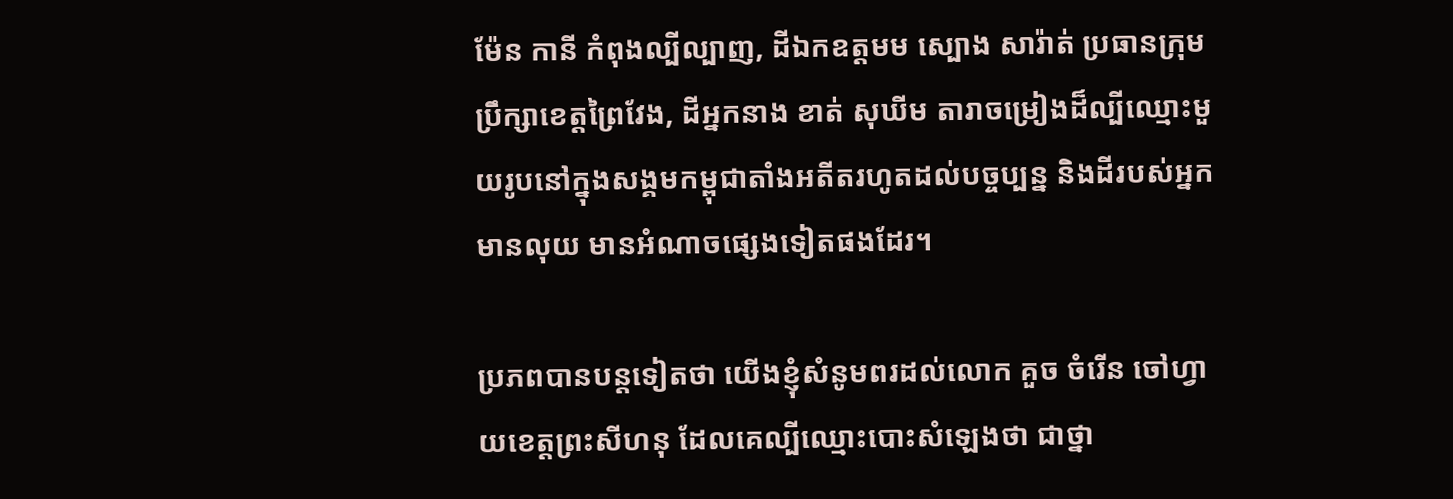ម៉ែន កានី កំពុងល្បីល្បាញ, ដីឯកឧត្ដមម ស្បោង សារ៉ាត់ ប្រធានក្រុមប្រឹក្សាខេត្តព្រៃវែង, ដីអ្នកនាង ខាត់ សុឃីម តារាចម្រៀងដ៏ល្បីឈ្មោះមួយរូបនៅក្នុងសង្គមកម្ពុជាតាំងអតីតរហូតដល់បច្ចប្បន្ន និងដីរបស់អ្នកមានលុយ មានអំណាចផ្សេងទៀតផងដែរ។

ប្រភពបានបន្តទៀតថា យើងខ្ញុំសំនូមពរដល់លោក គួច ចំរើន ចៅហ្វាយខេត្តព្រះសីហនុ ដែលគេល្បីឈ្មោះបោះសំឡេងថា ជាថ្នា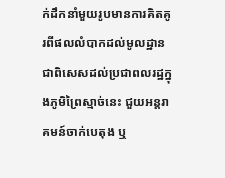ក់ដឹកនាំមួយរូបមានការគិតគូរពីផលលំបាកដល់មូលដ្ឋាន ជាពិសេសដល់ប្រជាពលរដ្ឋក្នុងភូមិព្រៃស្មាច់នេះ ជួយអន្តរាគមន៍ចាក់បេតុង ឬ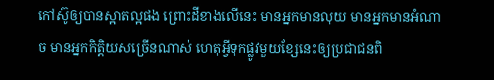កៅស៊ូឲ្យបានស្អាតល្អផង ព្រោះដីខាងលើនេះ មានអ្នកមានលុយ មានអ្នកមានអំណាច មានអ្នកកិត្តិយសច្រើនណាស់ ហេតុអ្វីទុកផ្លូវមួយខ្សែនេះឲ្យប្រជាជនពិ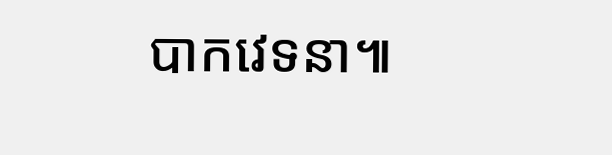បាកវេទនា៕